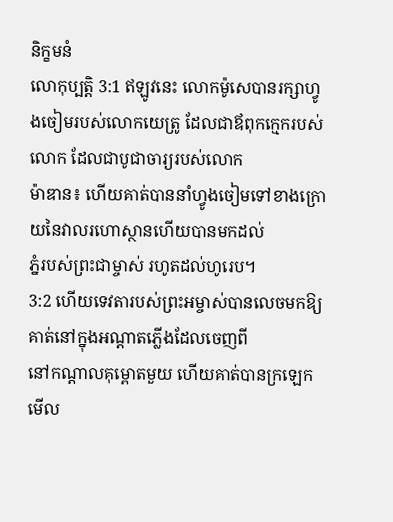និក្ខមនំ
លោកុប្បត្តិ 3:1 ឥឡូវនេះ លោកម៉ូសេបានរក្សាហ្វូងចៀមរបស់លោកយេត្រូ ដែលជាឪពុកក្មេករបស់លោក ដែលជាបូជាចារ្យរបស់លោក
ម៉ាឌាន៖ ហើយគាត់បាននាំហ្វូងចៀមទៅខាងក្រោយនៃវាលរហោស្ថានហើយបានមកដល់
ភ្នំរបស់ព្រះជាម្ចាស់ រហូតដល់ហូរេប។
3:2 ហើយទេវតារបស់ព្រះអម្ចាស់បានលេចមកឱ្យគាត់នៅក្នុងអណ្តាតភ្លើងដែលចេញពី
នៅកណ្តាលគុម្ពោតមួយ ហើយគាត់បានក្រឡេកមើល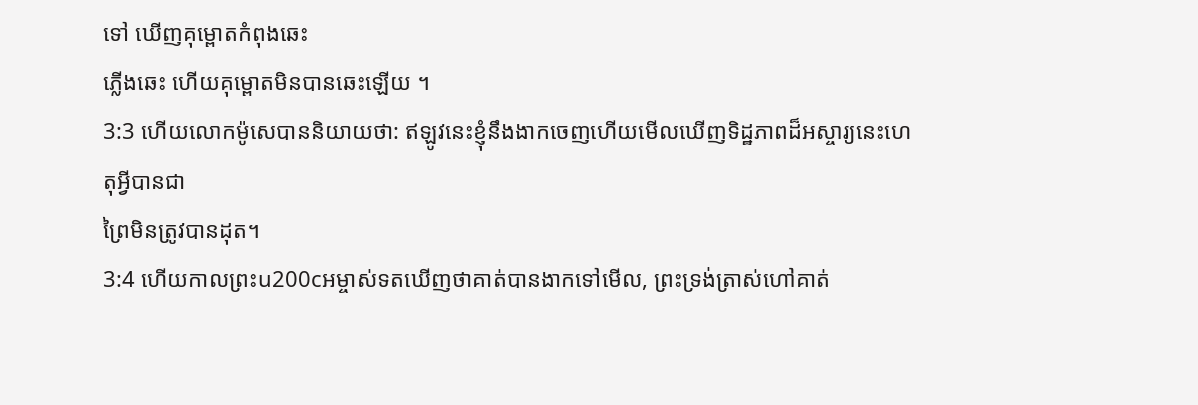ទៅ ឃើញគុម្ពោតកំពុងឆេះ
ភ្លើងឆេះ ហើយគុម្ពោតមិនបានឆេះឡើយ ។
3:3 ហើយលោកម៉ូសេបាននិយាយថា: ឥឡូវនេះខ្ញុំនឹងងាកចេញហើយមើលឃើញទិដ្ឋភាពដ៏អស្ចារ្យនេះហេតុអ្វីបានជា
ព្រៃមិនត្រូវបានដុត។
3:4 ហើយកាលព្រះu200cអម្ចាស់ទតឃើញថាគាត់បានងាកទៅមើល, ព្រះទ្រង់ត្រាស់ហៅគាត់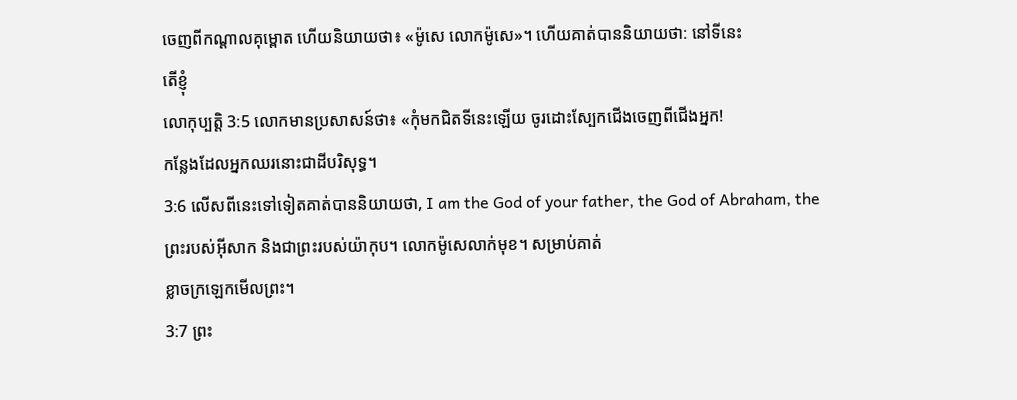ចេញពីកណ្តាលគុម្ពោត ហើយនិយាយថា៖ «ម៉ូសេ លោកម៉ូសេ»។ ហើយគាត់បាននិយាយថា: នៅទីនេះ
តើខ្ញុំ
លោកុប្បត្តិ 3:5 លោកមានប្រសាសន៍ថា៖ «កុំមកជិតទីនេះឡើយ ចូរដោះស្បែកជើងចេញពីជើងអ្នក!
កន្លែងដែលអ្នកឈរនោះជាដីបរិសុទ្ធ។
3:6 លើសពីនេះទៅទៀតគាត់បាននិយាយថា, I am the God of your father, the God of Abraham, the
ព្រះរបស់អ៊ីសាក និងជាព្រះរបស់យ៉ាកុប។ លោកម៉ូសេលាក់មុខ។ សម្រាប់គាត់
ខ្លាចក្រឡេកមើលព្រះ។
3:7 ព្រះ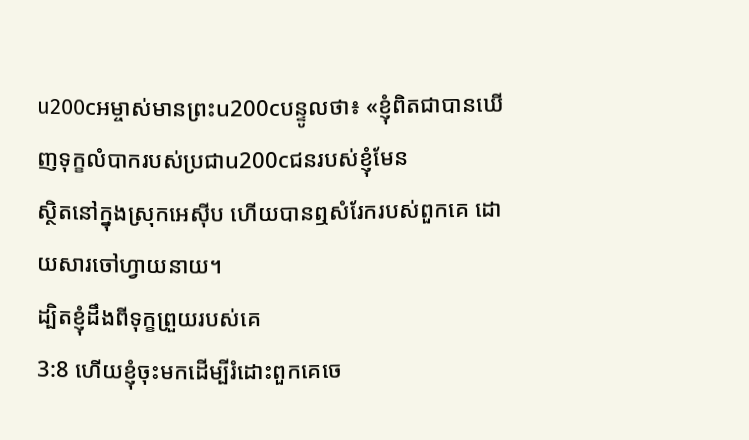u200cអម្ចាស់មានព្រះu200cបន្ទូលថា៖ «ខ្ញុំពិតជាបានឃើញទុក្ខលំបាករបស់ប្រជាu200cជនរបស់ខ្ញុំមែន
ស្ថិតនៅក្នុងស្រុកអេស៊ីប ហើយបានឮសំរែករបស់ពួកគេ ដោយសារចៅហ្វាយនាយ។
ដ្បិតខ្ញុំដឹងពីទុក្ខព្រួយរបស់គេ
3:8 ហើយខ្ញុំចុះមកដើម្បីរំដោះពួកគេចេ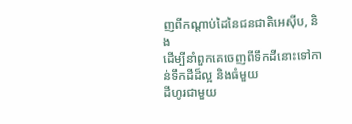ញពីកណ្ដាប់ដៃនៃជនជាតិអេស៊ីប, និង
ដើម្បីនាំពួកគេចេញពីទឹកដីនោះទៅកាន់ទឹកដីដ៏ល្អ និងធំមួយ
ដីហូរជាមួយ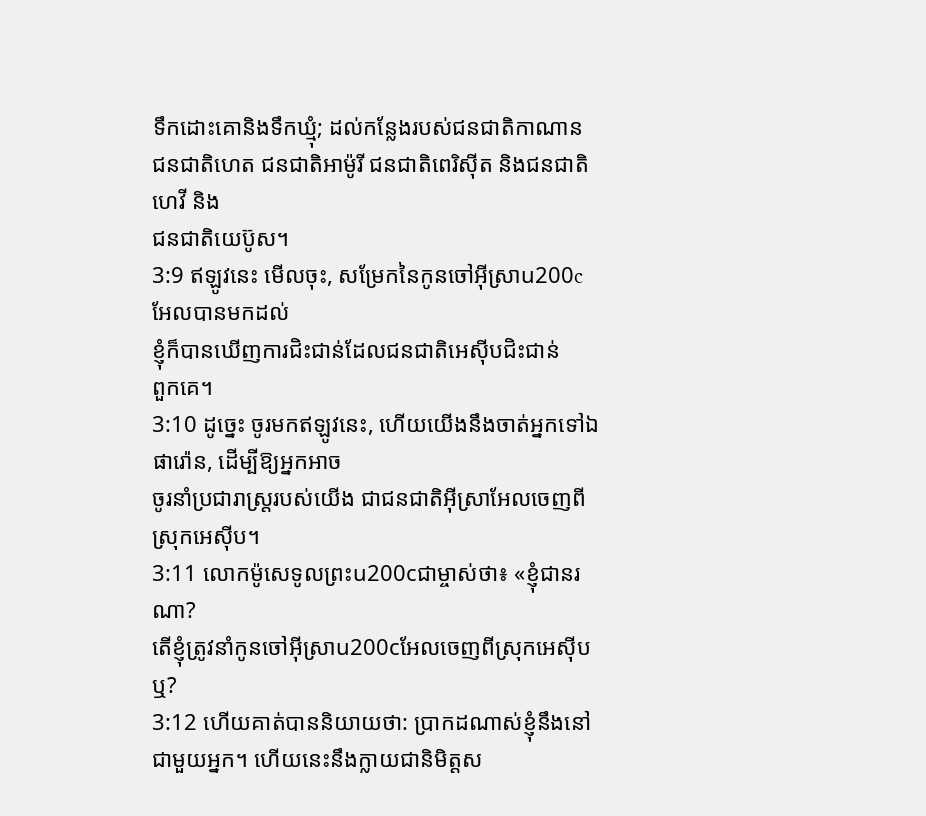ទឹកដោះគោនិងទឹកឃ្មុំ; ដល់កន្លែងរបស់ជនជាតិកាណាន
ជនជាតិហេត ជនជាតិអាម៉ូរី ជនជាតិពេរិស៊ីត និងជនជាតិហេវី និង
ជនជាតិយេប៊ូស។
3:9 ឥឡូវនេះ មើលចុះ, សម្រែកនៃកូនចៅអ៊ីស្រាu200cអែលបានមកដល់
ខ្ញុំក៏បានឃើញការជិះជាន់ដែលជនជាតិអេស៊ីបជិះជាន់
ពួកគេ។
3:10 ដូច្នេះ ចូរមកឥឡូវនេះ, ហើយយើងនឹងចាត់អ្នកទៅឯផារ៉ោន, ដើម្បីឱ្យអ្នកអាច
ចូរនាំប្រជារាស្ត្ររបស់យើង ជាជនជាតិអ៊ីស្រាអែលចេញពីស្រុកអេស៊ីប។
3:11 លោកម៉ូសេទូលព្រះu200cជាម្ចាស់ថា៖ «ខ្ញុំជានរណា?
តើខ្ញុំត្រូវនាំកូនចៅអ៊ីស្រាu200cអែលចេញពីស្រុកអេស៊ីបឬ?
3:12 ហើយគាត់បាននិយាយថា: ប្រាកដណាស់ខ្ញុំនឹងនៅជាមួយអ្នក។ ហើយនេះនឹងក្លាយជានិមិត្តស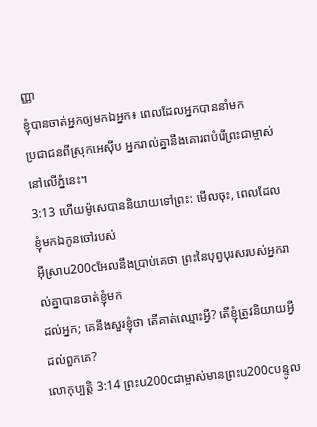ញ្ញា
ខ្ញុំបានចាត់អ្នកឲ្យមកឯអ្នក៖ ពេលដែលអ្នកបាននាំមក
ប្រជាជនពីស្រុកអេស៊ីប អ្នករាល់គ្នានឹងគោរពបំរើព្រះជាម្ចាស់នៅលើភ្នំនេះ។
3:13 ហើយម៉ូសេបាននិយាយទៅព្រះ: មើលចុះ, ពេលដែលខ្ញុំមកឯកូនចៅរបស់
អ៊ីស្រាu200cអែលនឹងប្រាប់គេថា ព្រះនៃបុព្វបុរសរបស់អ្នករាល់គ្នាបានចាត់ខ្ញុំមក
ដល់អ្នក; គេនឹងសួរខ្ញុំថា តើគាត់ឈ្មោះអ្វី? តើខ្ញុំត្រូវនិយាយអ្វី
ដល់ពួកគេ?
លោកុប្បត្តិ 3:14 ព្រះu200cជាម្ចាស់មានព្រះu200cបន្ទូល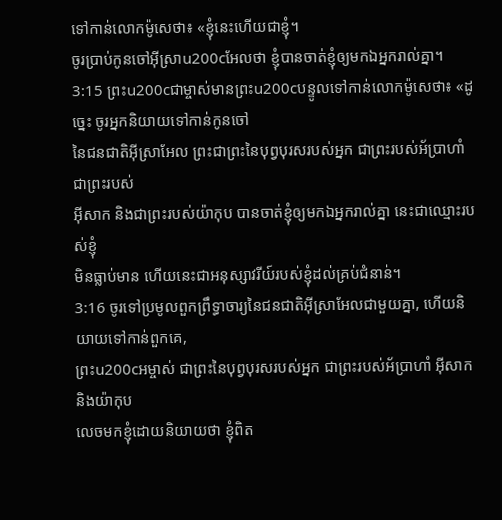ទៅកាន់លោកម៉ូសេថា៖ «ខ្ញុំនេះហើយជាខ្ញុំ។
ចូរប្រាប់កូនចៅអ៊ីស្រាu200cអែលថា ខ្ញុំបានចាត់ខ្ញុំឲ្យមកឯអ្នករាល់គ្នា។
3:15 ព្រះu200cជាម្ចាស់មានព្រះu200cបន្ទូលទៅកាន់លោកម៉ូសេថា៖ «ដូច្នេះ ចូរអ្នកនិយាយទៅកាន់កូនចៅ
នៃជនជាតិអ៊ីស្រាអែល ព្រះជាព្រះនៃបុព្វបុរសរបស់អ្នក ជាព្រះរបស់អ័ប្រាហាំ ជាព្រះរបស់
អ៊ីសាក និងជាព្រះរបស់យ៉ាកុប បានចាត់ខ្ញុំឲ្យមកឯអ្នករាល់គ្នា នេះជាឈ្មោះរបស់ខ្ញុំ
មិនធ្លាប់មាន ហើយនេះជាអនុស្សាវរីយ៍របស់ខ្ញុំដល់គ្រប់ជំនាន់។
3:16 ចូរទៅប្រមូលពួកព្រឹទ្ធាចារ្យនៃជនជាតិអ៊ីស្រាអែលជាមួយគ្នា, ហើយនិយាយទៅកាន់ពួកគេ,
ព្រះu200cអម្ចាស់ ជាព្រះនៃបុព្វបុរសរបស់អ្នក ជាព្រះរបស់អ័ប្រាហាំ អ៊ីសាក និងយ៉ាកុប
លេចមកខ្ញុំដោយនិយាយថា ខ្ញុំពិត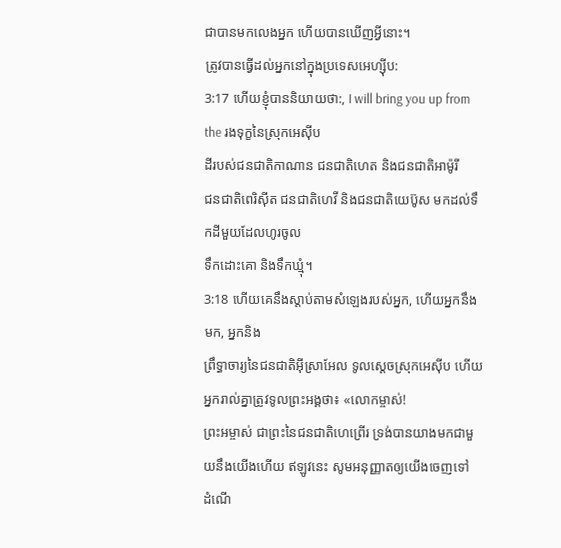ជាបានមកលេងអ្នក ហើយបានឃើញអ្វីនោះ។
ត្រូវបានធ្វើដល់អ្នកនៅក្នុងប្រទេសអេហ្ស៊ីប:
3:17 ហើយខ្ញុំបាននិយាយថា:, I will bring you up from the រងទុក្ខនៃស្រុកអេស៊ីប
ដីរបស់ជនជាតិកាណាន ជនជាតិហេត និងជនជាតិអាម៉ូរី
ជនជាតិពេរិស៊ីត ជនជាតិហេវី និងជនជាតិយេប៊ូស មកដល់ទឹកដីមួយដែលហូរចូល
ទឹកដោះគោ និងទឹកឃ្មុំ។
3:18 ហើយគេនឹងស្តាប់តាមសំឡេងរបស់អ្នក, ហើយអ្នកនឹងមក, អ្នកនិង
ព្រឹទ្ធាចារ្យនៃជនជាតិអ៊ីស្រាអែល ទូលស្ដេចស្រុកអេស៊ីប ហើយអ្នករាល់គ្នាត្រូវទូលព្រះអង្គថា៖ «លោកម្ចាស់!
ព្រះអម្ចាស់ ជាព្រះនៃជនជាតិហេព្រើរ ទ្រង់បានយាងមកជាមួយនឹងយើងហើយ ឥឡូវនេះ សូមអនុញ្ញាតឲ្យយើងចេញទៅ
ដំណើ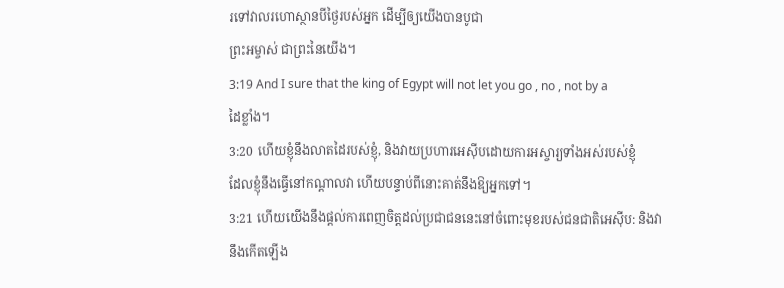រទៅវាលរហោស្ថានបីថ្ងៃរបស់អ្នក ដើម្បីឲ្យយើងបានបូជា
ព្រះអម្ចាស់ ជាព្រះនៃយើង។
3:19 And I sure that the king of Egypt will not let you go , no , not by a
ដៃខ្លាំង។
3:20 ហើយខ្ញុំនឹងលាតដៃរបស់ខ្ញុំ, និងវាយប្រហារអេស៊ីបដោយការអស្ចារ្យទាំងអស់របស់ខ្ញុំ
ដែលខ្ញុំនឹងធ្វើនៅកណ្តាលវា ហើយបន្ទាប់ពីនោះគាត់នឹងឱ្យអ្នកទៅ។
3:21 ហើយយើងនឹងផ្តល់ការពេញចិត្តដល់ប្រជាជននេះនៅចំពោះមុខរបស់ជនជាតិអេស៊ីប: និងវា
នឹងកើតឡើង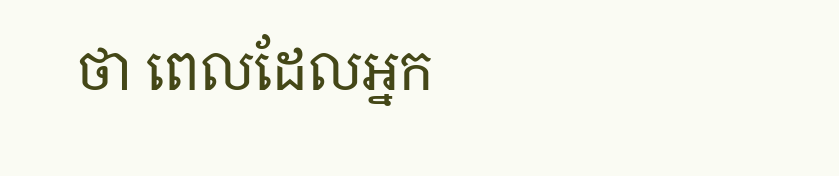ថា ពេលដែលអ្នក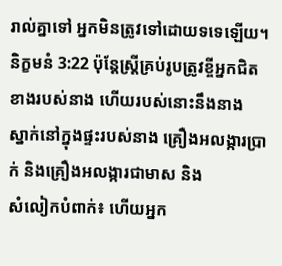រាល់គ្នាទៅ អ្នកមិនត្រូវទៅដោយទទេឡើយ។
និក្ខមនំ 3:22 ប៉ុន្តែស្ត្រីគ្រប់រូបត្រូវខ្ចីអ្នកជិតខាងរបស់នាង ហើយរបស់នោះនឹងនាង
ស្នាក់នៅក្នុងផ្ទះរបស់នាង គ្រឿងអលង្ការប្រាក់ និងគ្រឿងអលង្ការជាមាស និង
សំលៀកបំពាក់៖ ហើយអ្នក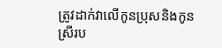ត្រូវដាក់វាលើកូនប្រុសនិងកូនស្រីរប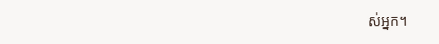ស់អ្នក។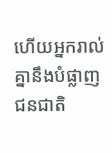ហើយអ្នករាល់គ្នានឹងបំផ្លាញជនជាតិ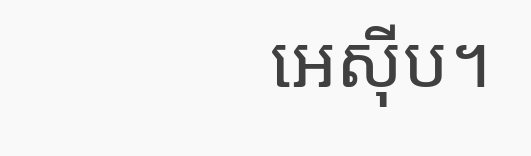អេស៊ីប។